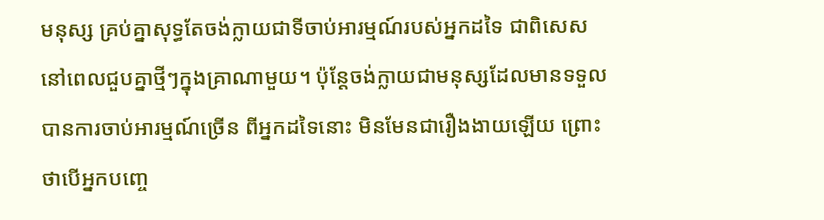មនុស្ស គ្រប់គ្នាសុទ្ធតែចង់ក្លាយជាទីចាប់អារម្មណ៍របស់អ្នកដទៃ ជាពិសេសនៅពេលជួបគ្នាថ្មីៗក្នុងគ្រាណាមួយ។ ប៉ុន្តែចង់ក្លាយជាមនុស្សដែលមានទទួលបានការចាប់អារម្មណ៍ច្រើន ពីអ្នកដទៃនោះ មិនមែនជារឿងងាយឡើយ ព្រោះថាបើអ្នកបញ្ចេ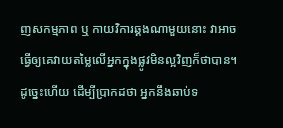ញសកម្មភាព ឬ កាយវិការឆ្គងណាមួយនោះ វាអាចធ្វើឲ្យគេវាយតម្លៃលើអ្នកក្នុងផ្លូវមិនល្អវិញក៏ថាបាន។ ដូច្នេះហើយ ដើម្បីប្រាកដថា អ្នកនឹងឆាប់ទ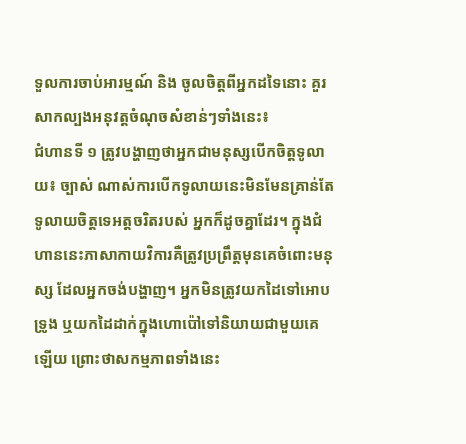ទួលការចាប់អារម្មណ៍ និង ចូលចិត្តពីអ្នកដទៃនោះ គួរសាកល្បងអនុវត្តចំណុចសំខាន់ៗទាំងនេះ៖
ជំហានទី ១ ត្រូវបង្ហាញថាអ្នកជាមនុស្សបើកចិត្តទូលាយ៖ ច្បាស់ ណាស់ការបើកទូលាយនេះមិនមែនគ្រាន់តែទូលាយចិត្តទេអត្តចរិតរបស់ អ្នកក៏ដូចគ្នាដែរ។ ក្នុងជំហាននេះភាសាកាយវិការគឺត្រូវប្រព្រឹត្តមុនគេចំពោះមនុស្ស ដែលអ្នកចង់បង្ហាញ។ អ្នកមិនត្រូវយកដៃទៅអោបទ្រូង ឬយកដៃដាក់ក្នុងហោប៉ៅទៅនិយាយជាមួយគេឡើយ ព្រោះថាសកម្មភាពទាំងនេះ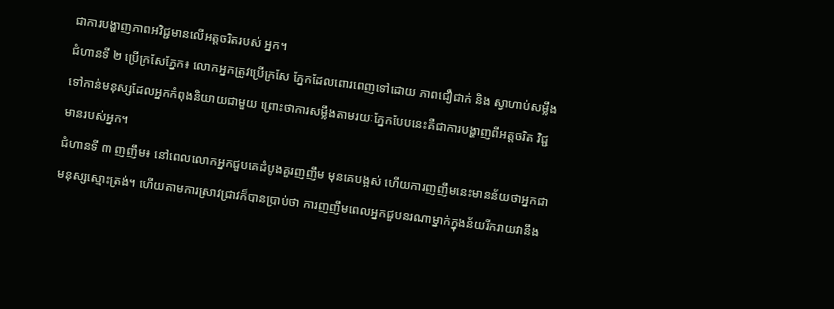ជាការបង្ហាញភាពអវិជ្ជមានលើអត្តចរិតរបស់ អ្នក។
ជំហានទី ២ ប្រើក្រសែភ្នែក៖ លោកអ្នកត្រូវប្រើក្រសែ ភ្នែកដែលពោរពេញទៅដោយ ភាពជឿជាក់ និង ស្វាហាប់សម្លឹងទៅកាន់មនុស្សដែលអ្នកកំពុងនិយាយជាមួយ ព្រោះថាការសម្លឹងតាមរយៈភ្នែកបែបនេះគឺជាការបង្ហាញពីអត្តចរិត វិជ្ជមានរបស់អ្នក។
ជំហានទី ៣ ញញឹម៖ នៅពេលលោកអ្នកជួបគេដំបូងគួរញញឹម មុនគេបង្អស់ ហើយការញញឹមនេះមានន័យថាអ្នកជាមនុស្សស្មោះត្រង់។ ហើយតាមការស្រាវជ្រាវក៏បានប្រាប់ថា ការញញឹមពេលអ្នកជួបនរណាម្នាក់ក្នុងន័យរីករាយវានឹង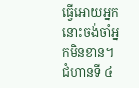ធ្វើអោយអ្នក នោះចង់ចាំអ្នកមិនខាន។
ជំហានទី ៤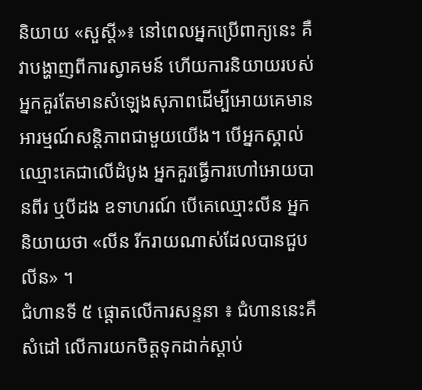និយាយ «សួស្តី»៖ នៅពេលអ្នកប្រើពាក្យនេះ គឺវាបង្ហាញពីការស្វាគមន៍ ហើយការនិយាយរបស់អ្នកគួរតែមានសំឡេងសុភាពដើម្បីអោយគេមាន អារម្មណ៍សន្តិភាពជាមួយយើង។ បើអ្នកស្គាល់ឈ្មោះគេជាលើដំបូង អ្នកគួរធ្វើការហៅអោយបានពីរ ឬបីដង ឧទាហរណ៍ បើគេឈ្មោះលីន អ្នកនិយាយថា «លីន រីករាយណាស់ដែលបានជួបលីន» ។
ជំហានទី ៥ ផ្ដោតលើការសន្ទនា ៖ ជំហាននេះគឺសំដៅ លើការយកចិត្តទុកដាក់ស្តាប់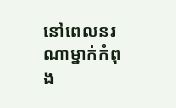នៅពេលនរណាម្នាក់កំពុង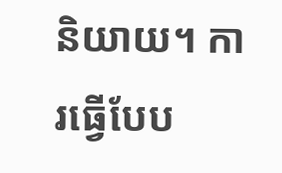និយាយ។ ការធ្វើបែប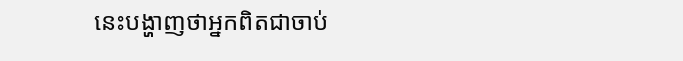នេះបង្ហាញថាអ្នកពិតជាចាប់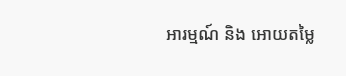អារម្មណ៍ និង អោយតម្លៃ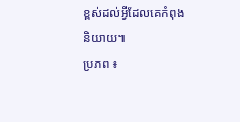ខ្ពស់ដល់អ្វីដែលគេកំពុងនិយាយ៕
ប្រភព ៖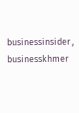businessinsider , businesskhmer